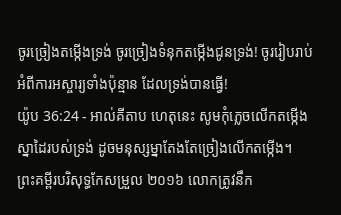ចូរច្រៀងតម្កើងទ្រង់ ចូរច្រៀងទំនុកតម្កើងជូនទ្រង់! ចូររៀបរាប់អំពីការអស្ចារ្យទាំងប៉ុន្មាន ដែលទ្រង់បានធ្វើ!
យ៉ូប 36:24 - អាល់គីតាប ហេតុនេះ សូមកុំភ្លេចលើកតម្កើង ស្នាដៃរបស់ទ្រង់ ដូចមនុស្សម្នាតែងតែច្រៀងលើកតម្កើង។ ព្រះគម្ពីរបរិសុទ្ធកែសម្រួល ២០១៦ លោកត្រូវនឹក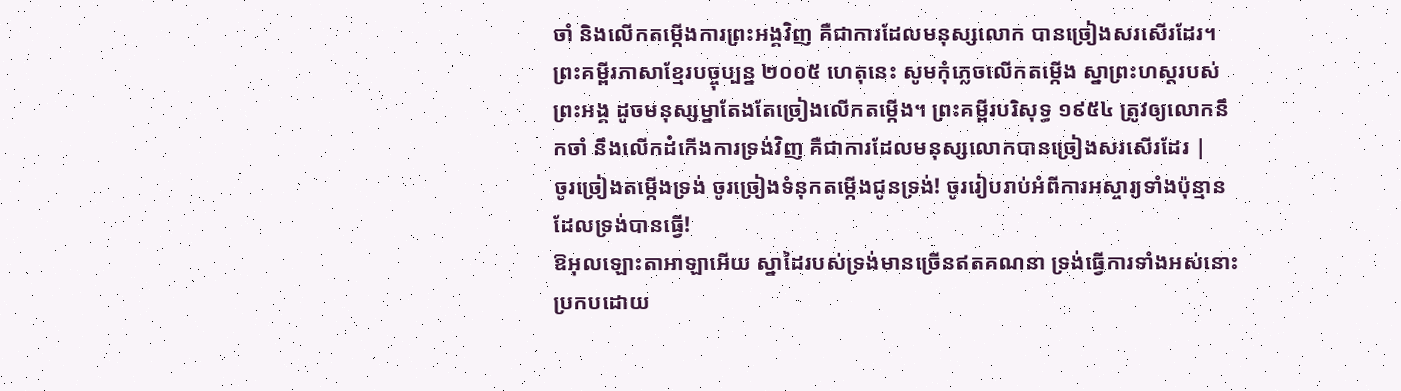ចាំ និងលើកតម្កើងការព្រះអង្គវិញ គឺជាការដែលមនុស្សលោក បានច្រៀងសរសើរដែរ។ ព្រះគម្ពីរភាសាខ្មែរបច្ចុប្បន្ន ២០០៥ ហេតុនេះ សូមកុំភ្លេចលើកតម្កើង ស្នាព្រះហស្ដរបស់ព្រះអង្គ ដូចមនុស្សម្នាតែងតែច្រៀងលើកតម្កើង។ ព្រះគម្ពីរបរិសុទ្ធ ១៩៥៤ ត្រូវឲ្យលោកនឹកចាំ នឹងលើកដំកើងការទ្រង់វិញ គឺជាការដែលមនុស្សលោកបានច្រៀងសរសើរដែរ |
ចូរច្រៀងតម្កើងទ្រង់ ចូរច្រៀងទំនុកតម្កើងជូនទ្រង់! ចូររៀបរាប់អំពីការអស្ចារ្យទាំងប៉ុន្មាន ដែលទ្រង់បានធ្វើ!
ឱអុលឡោះតាអាឡាអើយ ស្នាដៃរបស់ទ្រង់មានច្រើនឥតគណនា ទ្រង់ធ្វើការទាំងអស់នោះ ប្រកបដោយ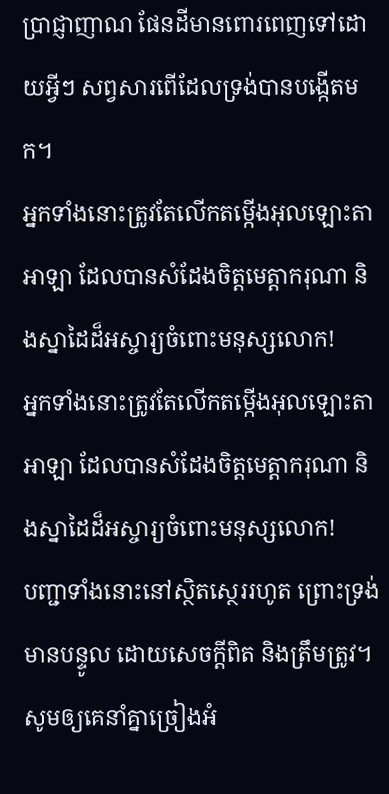ប្រាជ្ញាញាណ ផែនដីមានពោរពេញទៅដោយអ្វីៗ សព្វសារពើដែលទ្រង់បានបង្កើតមក។
អ្នកទាំងនោះត្រូវតែលើកតម្កើងអុលឡោះតាអាឡា ដែលបានសំដែងចិត្តមេត្តាករុណា និងស្នាដៃដ៏អស្ចារ្យចំពោះមនុស្សលោក!
អ្នកទាំងនោះត្រូវតែលើកតម្កើងអុលឡោះតាអាឡា ដែលបានសំដែងចិត្តមេត្តាករុណា និងស្នាដៃដ៏អស្ចារ្យចំពោះមនុស្សលោក!
បញ្ជាទាំងនោះនៅស្ថិតស្ថេររហូត ព្រោះទ្រង់មានបន្ទូល ដោយសេចក្ដីពិត និងត្រឹមត្រូវ។
សូមឲ្យគេនាំគ្នាច្រៀងអំ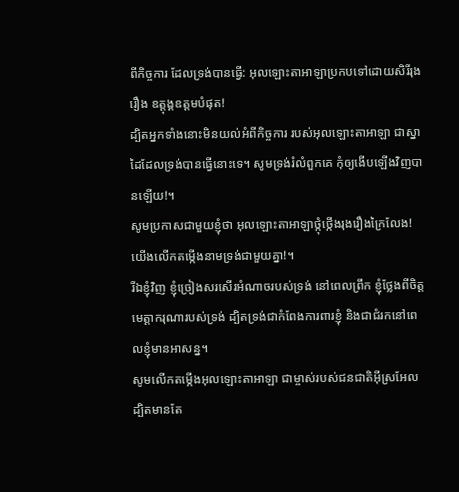ពីកិច្ចការ ដែលទ្រង់បានធ្វើ: អុលឡោះតាអាឡាប្រកបទៅដោយសិរីរុងរឿង ឧត្ដុង្គឧត្ដមបំផុត!
ដ្បិតអ្នកទាំងនោះមិនយល់អំពីកិច្ចការ របស់អុលឡោះតាអាឡា ជាស្នាដៃដែលទ្រង់បានធ្វើនោះទេ។ សូមទ្រង់រំលំពួកគេ កុំឲ្យងើបឡើងវិញបានឡើយ!។
សូមប្រកាសជាមួយខ្ញុំថា អុលឡោះតាអាឡាថ្កុំថ្កើងរុងរឿងក្រៃលែង! យើងលើកតម្កើងនាមទ្រង់ជាមួយគ្នា!។
រីឯខ្ញុំវិញ ខ្ញុំច្រៀងសរសើរអំណាចរបស់ទ្រង់ នៅពេលព្រឹក ខ្ញុំថ្លែងពីចិត្ត មេត្តាករុណារបស់ទ្រង់ ដ្បិតទ្រង់ជាកំពែងការពារខ្ញុំ និងជាជំរកនៅពេលខ្ញុំមានអាសន្ន។
សូមលើកតម្កើងអុលឡោះតាអាឡា ជាម្ចាស់របស់ជនជាតិអ៊ីស្រអែល ដ្បិតមានតែ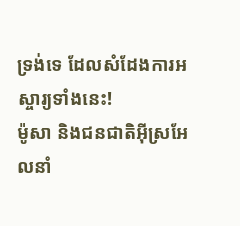ទ្រង់ទេ ដែលសំដែងការអស្ចារ្យទាំងនេះ!
ម៉ូសា និងជនជាតិអ៊ីស្រអែលនាំ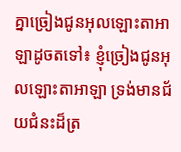គ្នាច្រៀងជូនអុលឡោះតាអាឡាដូចតទៅ៖ ខ្ញុំច្រៀងជូនអុលឡោះតាអាឡា ទ្រង់មានជ័យជំនះដ៏ត្រ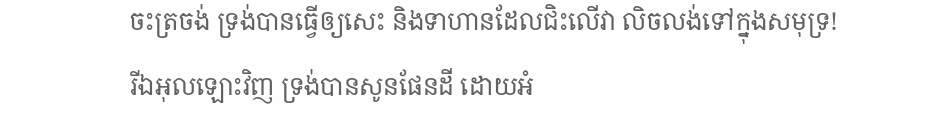ចះត្រចង់ ទ្រង់បានធ្វើឲ្យសេះ និងទាហានដែលជិះលើវា លិចលង់ទៅក្នុងសមុទ្រ!
រីឯអុលឡោះវិញ ទ្រង់បានសូនផែនដី ដោយអំ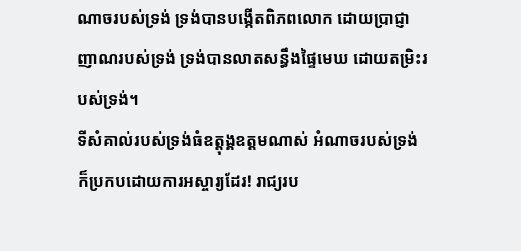ណាចរបស់ទ្រង់ ទ្រង់បានបង្កើតពិភពលោក ដោយប្រាជ្ញាញាណរបស់ទ្រង់ ទ្រង់បានលាតសន្ធឹងផ្ទៃមេឃ ដោយតម្រិះរបស់ទ្រង់។
ទីសំគាល់របស់ទ្រង់ធំឧត្ដុង្គឧត្ដមណាស់ អំណាចរបស់ទ្រង់ ក៏ប្រកបដោយការអស្ចារ្យដែរ! រាជ្យរប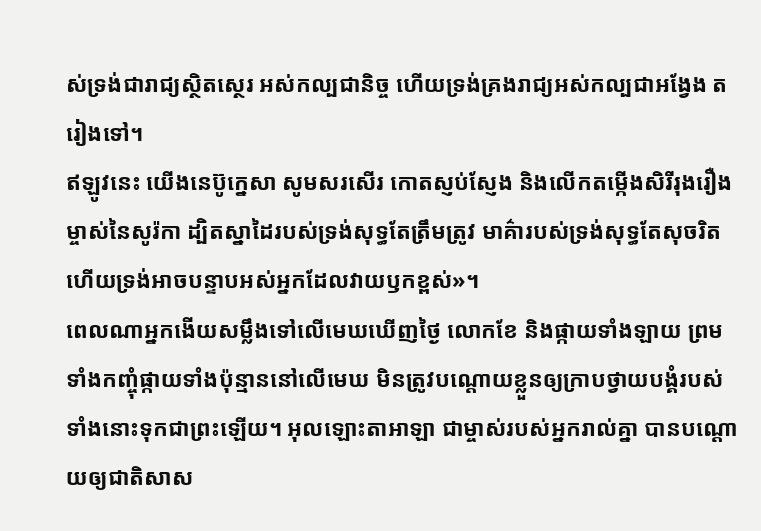ស់ទ្រង់ជារាជ្យស្ថិតស្ថេរ អស់កល្បជានិច្ច ហើយទ្រង់គ្រងរាជ្យអស់កល្បជាអង្វែង តរៀងទៅ។
ឥឡូវនេះ យើងនេប៊ូក្នេសា សូមសរសើរ កោតស្ញប់ស្ញែង និងលើកតម្កើងសិរីរុងរឿងម្ចាស់នៃសូរ៉កា ដ្បិតស្នាដៃរបស់ទ្រង់សុទ្ធតែត្រឹមត្រូវ មាគ៌ារបស់ទ្រង់សុទ្ធតែសុចរិត ហើយទ្រង់អាចបន្ទាបអស់អ្នកដែលវាយឫកខ្ពស់»។
ពេលណាអ្នកងើយសម្លឹងទៅលើមេឃឃើញថ្ងៃ លោកខែ និងផ្កាយទាំងឡាយ ព្រមទាំងកញ្ចុំផ្កាយទាំងប៉ុន្មាននៅលើមេឃ មិនត្រូវបណ្តោយខ្លួនឲ្យក្រាបថ្វាយបង្គំរបស់ទាំងនោះទុកជាព្រះឡើយ។ អុលឡោះតាអាឡា ជាម្ចាស់របស់អ្នករាល់គ្នា បានបណ្តោយឲ្យជាតិសាស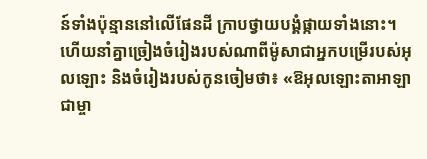ន៍ទាំងប៉ុន្មាននៅលើផែនដី ក្រាបថ្វាយបង្គំផ្កាយទាំងនោះ។
ហើយនាំគ្នាច្រៀងចំរៀងរបស់ណាពីម៉ូសាជាអ្នកបម្រើរបស់អុលឡោះ និងចំរៀងរបស់កូនចៀមថា៖ «ឱអុលឡោះតាអាឡាជាម្ចា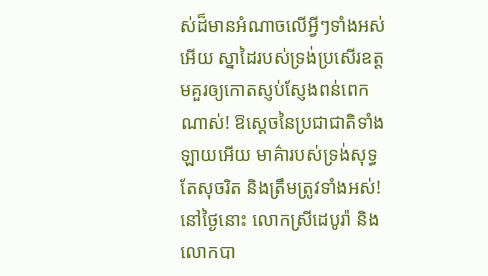ស់ដ៏មានអំណាចលើអ្វីៗទាំងអស់អើយ ស្នាដៃរបស់ទ្រង់ប្រសើរឧត្ដមគួរឲ្យកោតស្ញប់ស្ញែងពន់ពេកណាស់! ឱស្តេចនៃប្រជាជាតិទាំងឡាយអើយ មាគ៌ារបស់ទ្រង់សុទ្ធតែសុចរិត និងត្រឹមត្រូវទាំងអស់!
នៅថ្ងៃនោះ លោកស្រីដេបូរ៉ា និងលោកបា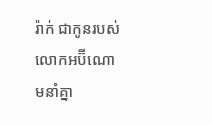រ៉ាក់ ជាកូនរបស់លោកអប៊ីណោមនាំគ្នា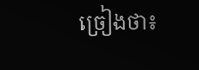ច្រៀងថា៖